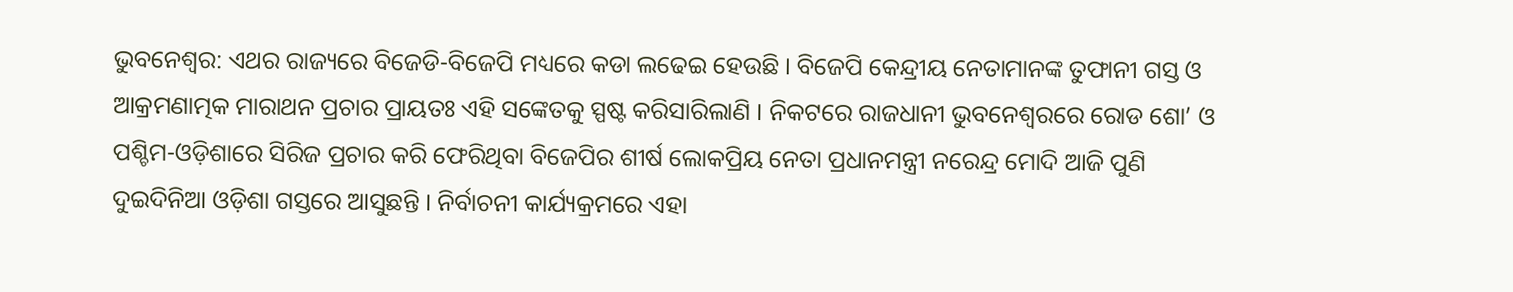ଭୁବନେଶ୍ବର: ଏଥର ରାଜ୍ୟରେ ବିଜେଡି-ବିଜେପି ମଧ୍ୟରେ କଡା ଲଢେଇ ହେଉଛି । ବିଜେପି କେନ୍ଦ୍ରୀୟ ନେତାମାନଙ୍କ ତୁଫାନୀ ଗସ୍ତ ଓ ଆକ୍ରମଣାତ୍ମକ ମାରାଥନ ପ୍ରଚାର ପ୍ରାୟତଃ ଏହି ସଙ୍କେତକୁ ସ୍ପଷ୍ଟ କରିସାରିଲାଣି । ନିକଟରେ ରାଜଧାନୀ ଭୁବନେଶ୍ବରରେ ରୋଡ ଶୋ’ ଓ ପଶ୍ଚିମ-ଓଡ଼ିଶାରେ ସିରିଜ ପ୍ରଚାର କରି ଫେରିଥିବା ବିଜେପିର ଶୀର୍ଷ ଲୋକପ୍ରିୟ ନେତା ପ୍ରଧାନମନ୍ତ୍ରୀ ନରେନ୍ଦ୍ର ମୋଦି ଆଜି ପୁଣି ଦୁଇଦିନିଆ ଓଡ଼ିଶା ଗସ୍ତରେ ଆସୁଛନ୍ତି । ନିର୍ବାଚନୀ କାର୍ଯ୍ୟକ୍ରମରେ ଏହା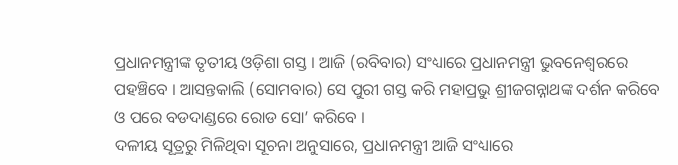ପ୍ରଧାନମନ୍ତ୍ରୀଙ୍କ ତୃତୀୟ ଓଡ଼ିଶା ଗସ୍ତ । ଆଜି (ରବିବାର) ସଂଧ୍ୟାରେ ପ୍ରଧାନମନ୍ତ୍ରୀ ଭୁବନେଶ୍ବରରେ ପହଞ୍ଚିବେ । ଆସନ୍ତକାଲି (ସୋମବାର) ସେ ପୁରୀ ଗସ୍ତ କରି ମହାପ୍ରଭୁ ଶ୍ରୀଜଗନ୍ନାଥଙ୍କ ଦର୍ଶନ କରିବେ ଓ ପରେ ବଡଦାଣ୍ଡରେ ରୋଡ ସୋ’ କରିବେ ।
ଦଳୀୟ ସୂତ୍ରରୁ ମିଳିଥିବା ସୂଚନା ଅନୁସାରେ, ପ୍ରଧାନମନ୍ତ୍ରୀ ଆଜି ସଂଧ୍ୟାରେ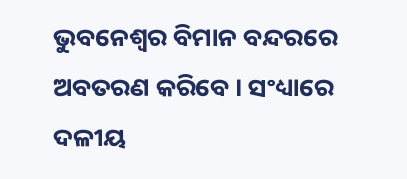ଭୁବନେଶ୍ବର ବିମାନ ବନ୍ଦରରେ ଅବତରଣ କରିବେ । ସଂଧ୍ୟାରେ ଦଳୀୟ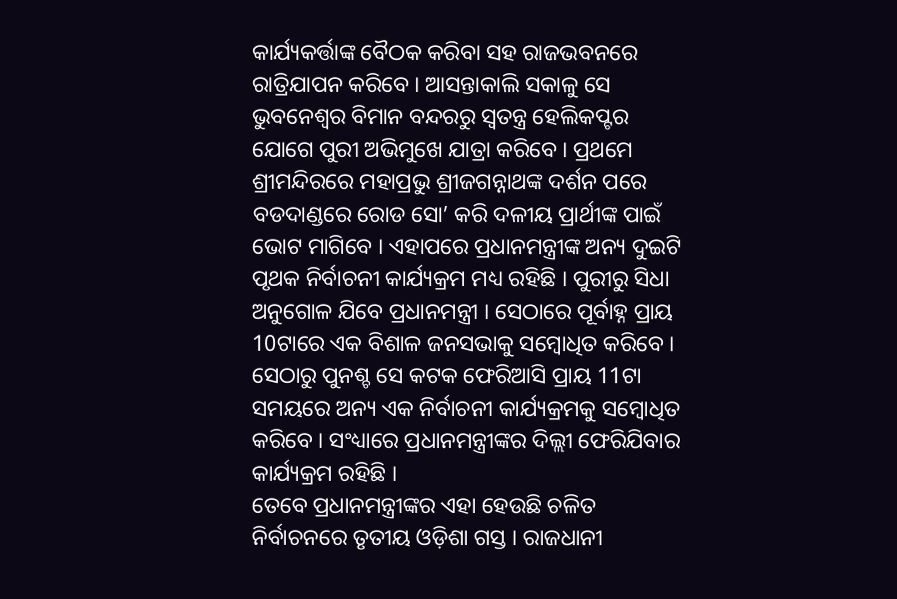କାର୍ଯ୍ୟକର୍ତ୍ତାଙ୍କ ବୈଠକ କରିବା ସହ ରାଜଭବନରେ ରାତ୍ରିଯାପନ କରିବେ । ଆସନ୍ତାକାଲି ସକାଳୁ ସେ ଭୁବନେଶ୍ବର ବିମାନ ବନ୍ଦରରୁ ସ୍ବତନ୍ତ୍ର ହେଲିକପ୍ଟର ଯୋଗେ ପୁରୀ ଅଭିମୁଖେ ଯାତ୍ରା କରିବେ । ପ୍ରଥମେ ଶ୍ରୀମନ୍ଦିରରେ ମହାପ୍ରଭୁ ଶ୍ରୀଜଗନ୍ନାଥଙ୍କ ଦର୍ଶନ ପରେ ବଡଦାଣ୍ଡରେ ରୋଡ ସୋ’ କରି ଦଳୀୟ ପ୍ରାର୍ଥୀଙ୍କ ପାଇଁ ଭୋଟ ମାଗିବେ । ଏହାପରେ ପ୍ରଧାନମନ୍ତ୍ରୀଙ୍କ ଅନ୍ୟ ଦୁଇଟି ପୃଥକ ନିର୍ବାଚନୀ କାର୍ଯ୍ୟକ୍ରମ ମଧ୍ୟ ରହିଛି । ପୁରୀରୁ ସିଧା ଅନୁଗୋଳ ଯିବେ ପ୍ରଧାନମନ୍ତ୍ରୀ । ସେଠାରେ ପୂର୍ବାହ୍ନ ପ୍ରାୟ 10ଟାରେ ଏକ ବିଶାଳ ଜନସଭାକୁ ସମ୍ବୋଧିତ କରିବେ । ସେଠାରୁ ପୁନଶ୍ଚ ସେ କଟକ ଫେରିଆସି ପ୍ରାୟ 11ଟା ସମୟରେ ଅନ୍ୟ ଏକ ନିର୍ବାଚନୀ କାର୍ଯ୍ୟକ୍ରମକୁ ସମ୍ବୋଧିତ କରିବେ । ସଂଧ୍ୟାରେ ପ୍ରଧାନମନ୍ତ୍ରୀଙ୍କର ଦିଲ୍ଲୀ ଫେରିଯିବାର କାର୍ଯ୍ୟକ୍ରମ ରହିଛି ।
ତେବେ ପ୍ରଧାନମନ୍ତ୍ରୀଙ୍କର ଏହା ହେଉଛି ଚଳିତ ନିର୍ବାଚନରେ ତୃତୀୟ ଓଡ଼ିଶା ଗସ୍ତ । ରାଜଧାନୀ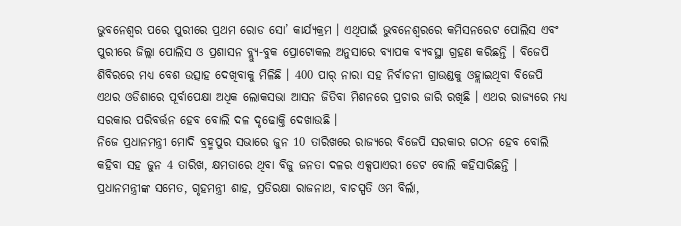ଭୁବନେଶ୍ବର ପରେ ପୁରୀରେ ପ୍ରଥମ ରୋଡ ସୋ’ କାର୍ଯ୍ୟକ୍ରମ । ଏଥିପାଇଁ ଭୁବନେଶ୍ବରରେ କମିସନରେଟ ପୋଲିସ ଏବଂ ପୁରୀରେ ଜିଲ୍ଲା ପୋଲିସ ଓ ପ୍ରଶାସନ ବ୍ଲ୍ୟୁ-ବୁକ ପ୍ରୋଟୋକଲ ଅନୁସାରେ ବ୍ୟାପକ ବ୍ୟବସ୍ଥା ଗ୍ରହଣ କରିଛନ୍ତି । ବିଜେପି ଶିବିରରେ ମଧ୍ୟ ବେଶ ଉତ୍ସାହ ଦେଖିବାକୁ ମିଳିଛି । 400 ପାର୍ ନାରା ସହ ନିର୍ବାଚନୀ ଗ୍ରାଉଣ୍ଡକୁ ଓହ୍ଲାଇଥିବା ବିଜେପି ଏଥର ଓଡିଶାରେ ପୂର୍ବାପେକ୍ଷା ଅଧିକ ଲୋକସଭା ଆସନ ଜିତିବା ମିଶନରେ ପ୍ରଚାର ଜାରି ରଖିଛି । ଏଥର ରାଜ୍ୟରେ ମଧ୍ୟ ସରକାର ପରିବର୍ତ୍ତନ ହେବ ବୋଲି ଦଳ ଦୃଢୋକ୍ତି ଦେଖାଉଛି ।
ନିଜେ ପ୍ରଧାନମନ୍ତ୍ରୀ ମୋଦି ବ୍ରହ୍ମପୁର ସଭାରେ ଜୁନ 10 ତାରିଖରେ ରାଜ୍ୟରେ ବିଜେପି ସରକାର ଗଠନ ହେବ ବୋଲି କହିବା ସହ ଜୁନ 4 ତାରିଖ, କ୍ଷମତାରେ ଥିବା ବିଜୁ ଜନତା ଦଳର ଏକ୍ସପାଏରୀ ଡେଟ ବୋଲି କହିସାରିଛନ୍ତି । ପ୍ରଧାନମନ୍ତ୍ରୀଙ୍କ ସମେତ, ଗୃହମନ୍ତ୍ରୀ ଶାହ, ପ୍ରତିରକ୍ଷା ରାଜନାଥ, ବାଚସ୍ପତି ଓମ ବିର୍ଲା,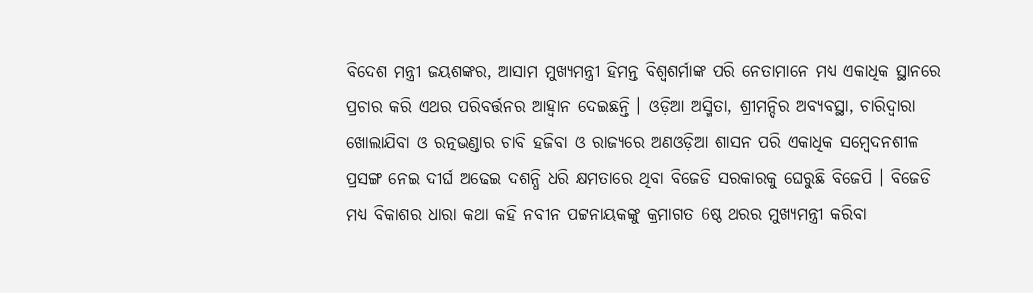ବିଦେଶ ମନ୍ତ୍ରୀ ଜୟଶଙ୍କର, ଆସାମ ମୁଖ୍ୟମନ୍ତ୍ରୀ ହିମନ୍ତ ବିଶ୍ବଶର୍ମାଙ୍କ ପରି ନେତାମାନେ ମଧ୍ୟ ଏକାଧିକ ସ୍ଥାନରେ ପ୍ରଚାର କରି ଏଥର ପରିବର୍ତ୍ତନର ଆହ୍ବାନ ଦେଇଛନ୍ତି । ଓଡ଼ିଆ ଅସ୍ମିତା, ଶ୍ରୀମନ୍ଦିର ଅବ୍ୟବସ୍ଥା, ଚାରିଦ୍ବାରା ଖୋଲାଯିବା ଓ ରତ୍ନଭଣ୍ଡାର ଚାବି ହଜିବା ଓ ରାଜ୍ୟରେ ଅଣଓଡ଼ିଆ ଶାସନ ପରି ଏକାଧିକ ସମ୍ବେଦନଶୀଳ ପ୍ରସଙ୍ଗ ନେଇ ଦୀର୍ଘ ଅଢେଇ ଦଶନ୍ଧି ଧରି କ୍ଷମତାରେ ଥିବା ବିଜେଡି ସରକାରକୁ ଘେରୁଛି ବିଜେପି । ବିଜେଡି ମଧ୍ୟ ବିକାଶର ଧାରା କଥା କହି ନବୀନ ପଟ୍ଟନାୟକଙ୍କୁ କ୍ରମାଗତ 6ଷ୍ଠ ଥରର ମୁଖ୍ୟମନ୍ତ୍ରୀ କରିବା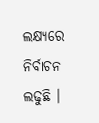ଲକ୍ଷ୍ୟରେ ନିର୍ବାଚନ ଲଢୁଛି ।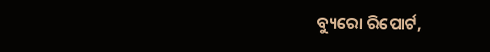ବ୍ୟୁରୋ ରିପୋର୍ଟ,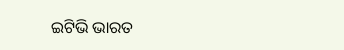ଇଟିଭି ଭାରତ